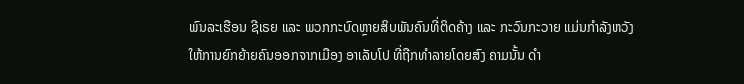ພົນລະເຮືອນ ຊີເຣຍ ແລະ ພວກກະບົດຫຼາຍສິບພັນຄົນທີ່ຕິດຄ້າງ ແລະ ກະວົນກະວາຍ ແມ່ນກຳລັງຫວັງໃຫ້ການຍົກຍ້າຍຄົນອອກຈາກເມືອງ ອາເລັບໂປ ທີ່ຖືກທຳລາຍໂດຍສົງ ຄາມນັ້ນ ດຳ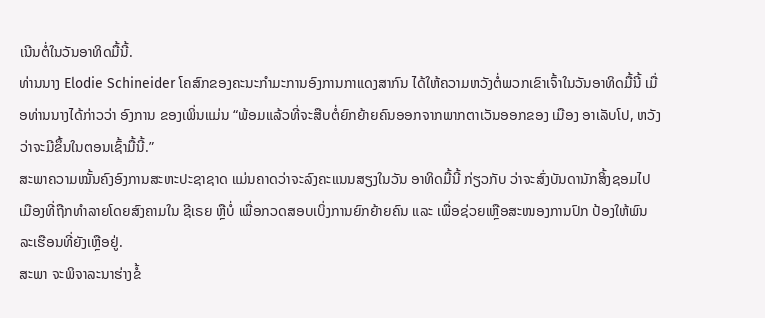ເນີນຕໍ່ໃນວັນອາທິດມື້ນີ້.
ທ່ານນາງ Elodie Schineider ໂຄສົກຂອງຄະນະກຳມະການອົງການກາແດງສາກົນ ໄດ້ໃຫ້ຄວາມຫວັງຕໍ່ພວກເຂົາເຈົ້າໃນວັນອາທິດມື້ນີ້ ເມື່ອທ່ານນາງໄດ້ກ່າວວ່າ ອົງການ ຂອງເພິ່ນແມ່ນ “ພ້ອມແລ້ວທີ່ຈະສືບຕໍ່ຍົກຍ້າຍຄົນອອກຈາກພາກຕາເວັນອອກຂອງ ເມືອງ ອາເລັບໂປ, ຫວັງວ່າຈະມີຂຶ້ນໃນຕອນເຊົ້າມື້ນີ້.”
ສະພາຄວາມໝັ້ນຄົງອົງການສະຫະປະຊາຊາດ ແມ່ນຄາດວ່າຈະລົງຄະແນນສຽງໃນວັນ ອາທິດມື້ນີ້ ກ່ຽວກັບ ວ່າຈະສົ່ງບັນດານັກສິ້ງຊອມໄປເມືອງທີ່ຖືກທຳລາຍໂດຍສົງຄາມໃນ ຊີເຣຍ ຫຼືບໍ່ ເພື່ອກວດສອບເບິ່ງການຍົກຍ້າຍຄົນ ແລະ ເພື່ອຊ່ວຍເຫຼືອສະໜອງການປົກ ປ້ອງໃຫ້ພົນລະເຮືອນທີ່ຍັງເຫຼືອຢູ່.
ສະພາ ຈະພິຈາລະນາຮ່າງຂໍ້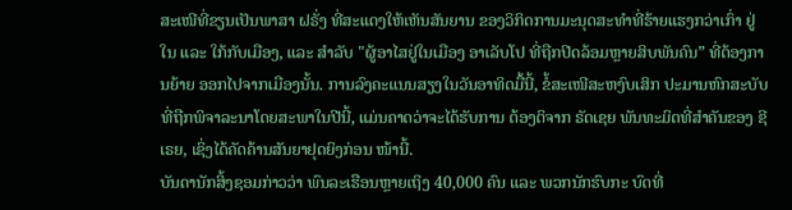ສະເໜີທີ່ຂຽນເປັນພາສາ ຝຣັ່ງ ທີ່ສະແດງໃຫ້ເຫັນສັນຍານ ຂອງວິກິດການມະນຸດສະທຳທີ່ຮ້າຍແຮງກວ່າເກົ່າ ຢູ່ໃນ ແລະ ໃກ້ກັບເມືອງ, ແລະ ສຳລັບ "ຜູ້ອາໄສຢູ່ໃນເມືອງ ອາເລັບໂປ ທີ່ຖືກປິດລ້ອມຫຼາຍສິບພັນຄົນ” ທີ່ຕ້ອງການຍ້າຍ ອອກໄປຈາກເມືອງນັ້ນ. ການລົງຄະແນນສຽງໃນວັນອາທິດມື້ນີ້, ຂໍ້ສະເໜີສະຫງົບເສິກ ປະມານຫົກສະບັບທີ່ຖືກພິຈາລະນາໂດຍສະພາໃນປີນີ້, ແມ່ນຄາດວ່າຈະໄດ້ຮັບການ ຕ້ອງຕິຈາກ ຣັດເຊຍ ພັນທະມິດທີ່ສຳຄັນຂອງ ຊີເຣຍ, ເຊິ່ງໄດ້ຄັດຄ້ານສັນຍາຢຸດຍິງກ່ອນ ໜ້ານີ້.
ບັນດານັກສິ້ງຊອມກ່າວວ່າ ພົນລະເຮືອນຫຼາຍເຖິງ 40,000 ຄົນ ແລະ ພວກນັກຮົບກະ ບົດທີ່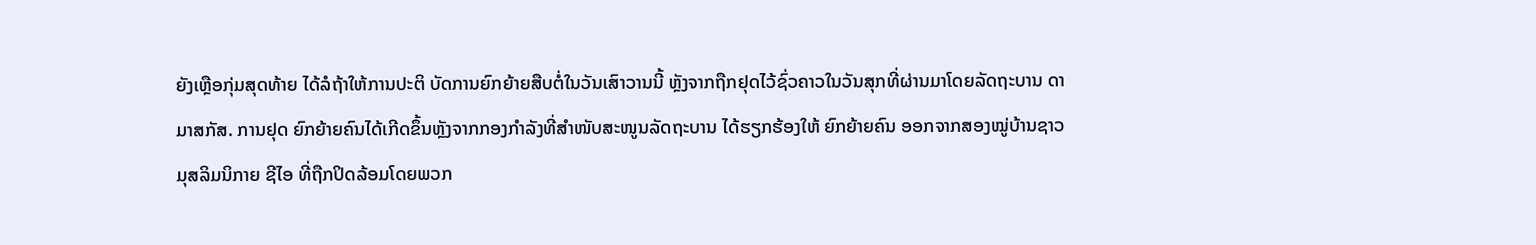ຍັງເຫຼືອກຸ່ມສຸດທ້າຍ ໄດ້ລໍຖ້າໃຫ້ການປະຕິ ບັດການຍົກຍ້າຍສືບຕໍ່ໃນວັນເສົາວານນີ້ ຫຼັງຈາກຖືກຢຸດໄວ້ຊົ່ວຄາວໃນວັນສຸກທີ່ຜ່ານມາໂດຍລັດຖະບານ ດາມາສກັສ. ການຢຸດ ຍົກຍ້າຍຄົນໄດ້ເກີດຂຶ້ນຫຼັງຈາກກອງກຳລັງທີ່ສຳໜັບສະໜູນລັດຖະບານ ໄດ້ຮຽກຮ້ອງໃຫ້ ຍົກຍ້າຍຄົນ ອອກຈາກສອງໝູ່ບ້ານຊາວມຸສລິມນິກາຍ ຊີໄອ ທີ່ຖືກປິດລ້ອມໂດຍພວກ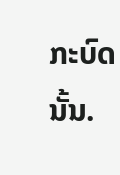ກະບົດນັ້ນ.